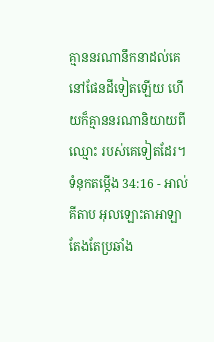គ្មាននរណានឹកនាដល់គេនៅផែនដីទៀតឡើយ ហើយក៏គ្មាននរណានិយាយពីឈ្មោះ របស់គេទៀតដែរ។
ទំនុកតម្កើង 34:16 - អាល់គីតាប អុលឡោះតាអាឡាតែងតែប្រឆាំង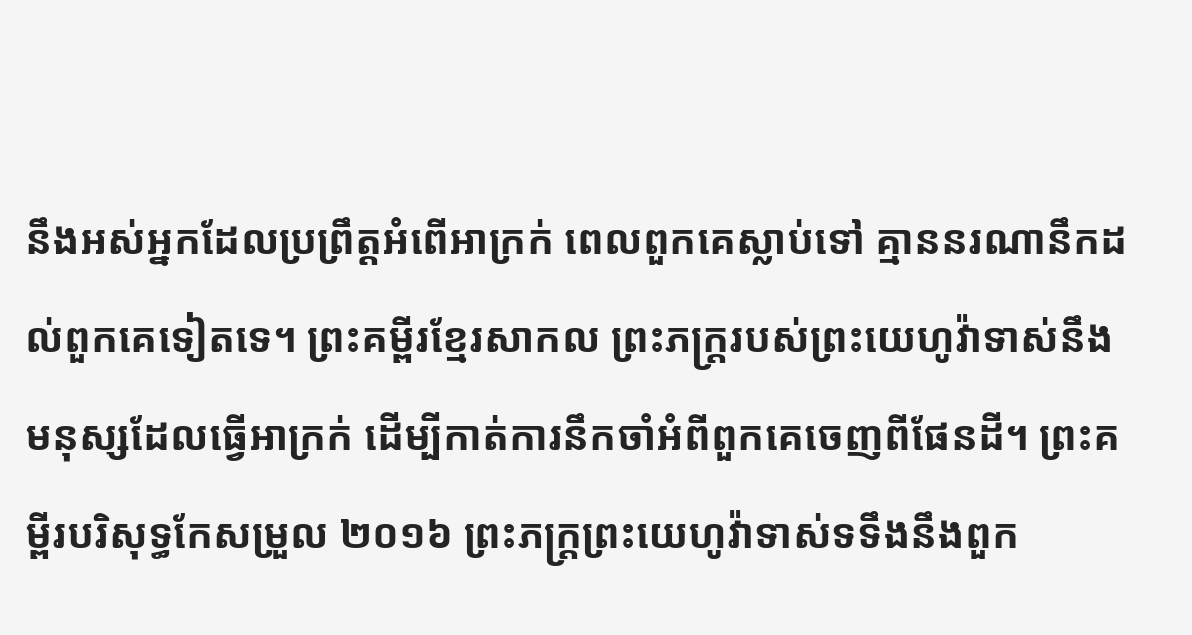នឹងអស់អ្នកដែលប្រព្រឹត្តអំពើអាក្រក់ ពេលពួកគេស្លាប់ទៅ គ្មាននរណានឹកដល់ពួកគេទៀតទេ។ ព្រះគម្ពីរខ្មែរសាកល ព្រះភក្ត្ររបស់ព្រះយេហូវ៉ាទាស់នឹងមនុស្សដែលធ្វើអាក្រក់ ដើម្បីកាត់ការនឹកចាំអំពីពួកគេចេញពីផែនដី។ ព្រះគម្ពីរបរិសុទ្ធកែសម្រួល ២០១៦ ព្រះភក្ត្រព្រះយេហូវ៉ាទាស់ទទឹងនឹងពួក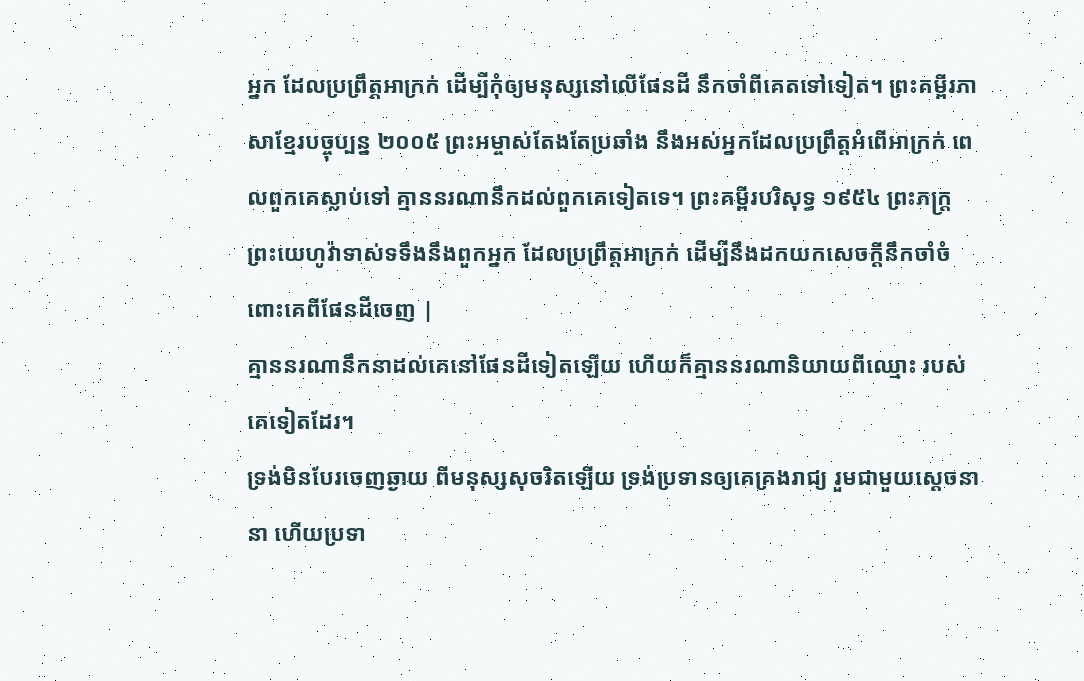អ្នក ដែលប្រព្រឹត្តអាក្រក់ ដើម្បីកុំឲ្យមនុស្សនៅលើផែនដី នឹកចាំពីគេតទៅទៀត។ ព្រះគម្ពីរភាសាខ្មែរបច្ចុប្បន្ន ២០០៥ ព្រះអម្ចាស់តែងតែប្រឆាំង នឹងអស់អ្នកដែលប្រព្រឹត្តអំពើអាក្រក់ ពេលពួកគេស្លាប់ទៅ គ្មាននរណានឹកដល់ពួកគេទៀតទេ។ ព្រះគម្ពីរបរិសុទ្ធ ១៩៥៤ ព្រះភក្ត្រព្រះយេហូវ៉ាទាស់ទទឹងនឹងពួកអ្នក ដែលប្រព្រឹត្តអាក្រក់ ដើម្បីនឹងដកយកសេចក្ដីនឹកចាំចំពោះគេពីផែនដីចេញ |
គ្មាននរណានឹកនាដល់គេនៅផែនដីទៀតឡើយ ហើយក៏គ្មាននរណានិយាយពីឈ្មោះ របស់គេទៀតដែរ។
ទ្រង់មិនបែរចេញឆ្ងាយ ពីមនុស្សសុចរិតឡើយ ទ្រង់ប្រទានឲ្យគេគ្រងរាជ្យ រួមជាមួយស្ដេចនានា ហើយប្រទា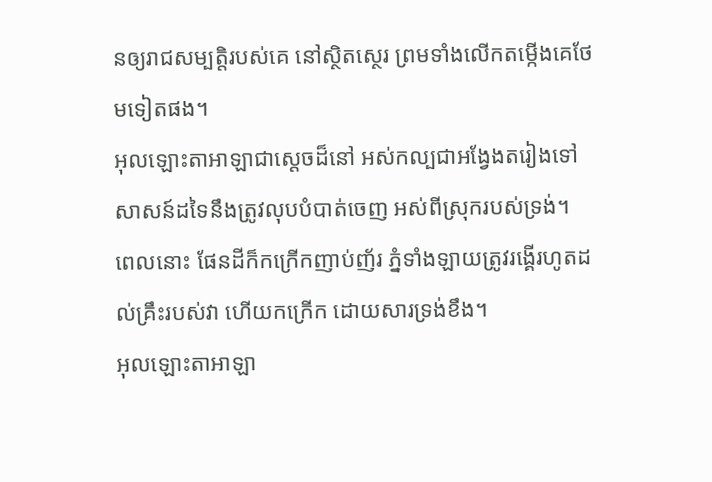នឲ្យរាជសម្បត្តិរបស់គេ នៅស្ថិតស្ថេរ ព្រមទាំងលើកតម្កើងគេថែមទៀតផង។
អុលឡោះតាអាឡាជាស្តេចដ៏នៅ អស់កល្បជាអង្វែងតរៀងទៅ សាសន៍ដទៃនឹងត្រូវលុបបំបាត់ចេញ អស់ពីស្រុករបស់ទ្រង់។
ពេលនោះ ផែនដីក៏កក្រើកញាប់ញ័រ ភ្នំទាំងឡាយត្រូវរង្គើរហូតដល់គ្រឹះរបស់វា ហើយកក្រើក ដោយសារទ្រង់ខឹង។
អុលឡោះតាអាឡា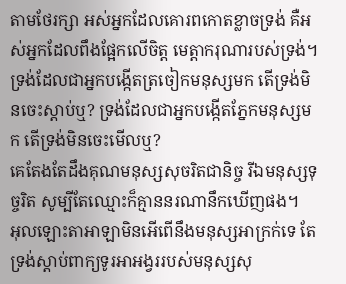តាមថែរក្សា អស់អ្នកដែលគោរពកោតខ្លាចទ្រង់ គឺអស់អ្នកដែលពឹងផ្អែកលើចិត្ត មេត្តាករុណារបស់ទ្រង់។
ទ្រង់ដែលជាអ្នកបង្កើតត្រចៀកមនុស្សមក តើទ្រង់មិនចេះស្ដាប់ឬ? ទ្រង់ដែលជាអ្នកបង្កើតភ្នែកមនុស្សមក តើទ្រង់មិនចេះមើលឬ?
គេតែងតែដឹងគុណមនុស្សសុចរិតជានិច្ច រីឯមនុស្សទុច្ចរិត សូម្បីតែឈ្មោះក៏គ្មាននរណានឹកឃើញផង។
អុលឡោះតាអាឡាមិនអើពើនឹងមនុស្សអាក្រក់ទេ តែទ្រង់ស្ដាប់ពាក្យទូរអាអង្វររបស់មនុស្សសុ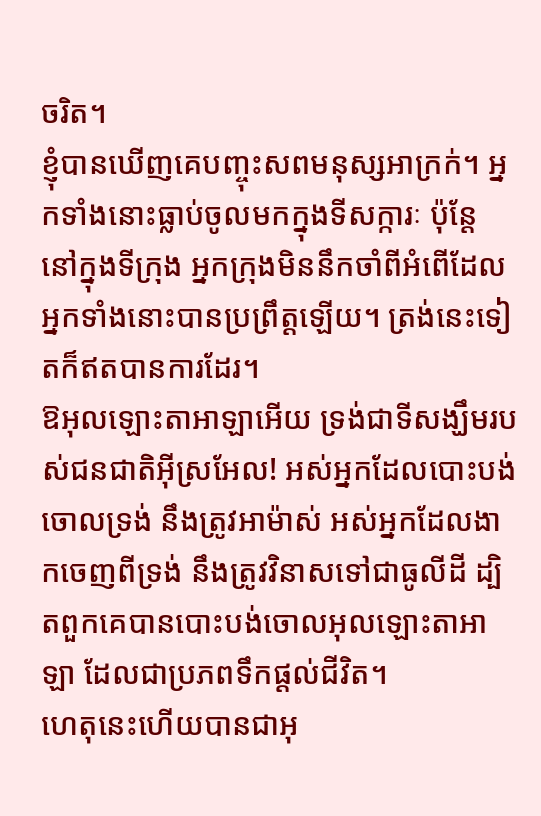ចរិត។
ខ្ញុំបានឃើញគេបញ្ចុះសពមនុស្សអាក្រក់។ អ្នកទាំងនោះធ្លាប់ចូលមកក្នុងទីសក្ការៈ ប៉ុន្តែ នៅក្នុងទីក្រុង អ្នកក្រុងមិននឹកចាំពីអំពើដែលអ្នកទាំងនោះបានប្រព្រឹត្តឡើយ។ ត្រង់នេះទៀតក៏ឥតបានការដែរ។
ឱអុលឡោះតាអាឡាអើយ ទ្រង់ជាទីសង្ឃឹមរបស់ជនជាតិអ៊ីស្រអែល! អស់អ្នកដែលបោះបង់ចោលទ្រង់ នឹងត្រូវអាម៉ាស់ អស់អ្នកដែលងាកចេញពីទ្រង់ នឹងត្រូវវិនាសទៅជាធូលីដី ដ្បិតពួកគេបានបោះបង់ចោលអុលឡោះតាអាឡា ដែលជាប្រភពទឹកផ្ដល់ជីវិត។
ហេតុនេះហើយបានជាអុ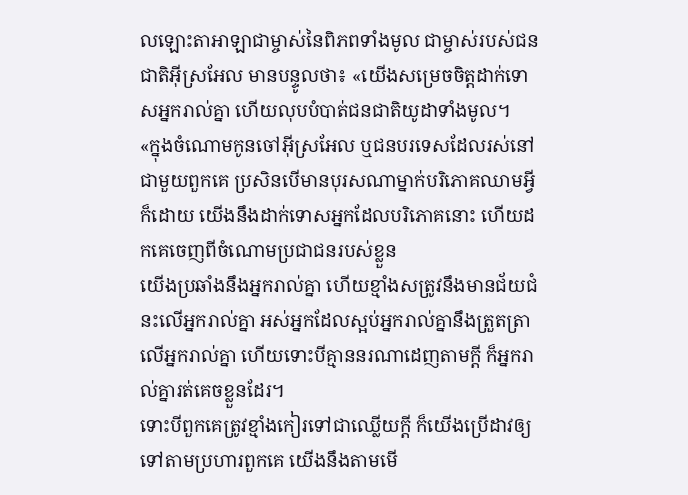លឡោះតាអាឡាជាម្ចាស់នៃពិភពទាំងមូល ជាម្ចាស់របស់ជនជាតិអ៊ីស្រអែល មានបន្ទូលថា៖ «យើងសម្រេចចិត្តដាក់ទោសអ្នករាល់គ្នា ហើយលុបបំបាត់ជនជាតិយូដាទាំងមូល។
«ក្នុងចំណោមកូនចៅអ៊ីស្រអែល ឬជនបរទេសដែលរស់នៅជាមួយពួកគេ ប្រសិនបើមានបុរសណាម្នាក់បរិភោគឈាមអ្វីក៏ដោយ យើងនឹងដាក់ទោសអ្នកដែលបរិភោគនោះ ហើយដកគេចេញពីចំណោមប្រជាជនរបស់ខ្លួន
យើងប្រឆាំងនឹងអ្នករាល់គ្នា ហើយខ្មាំងសត្រូវនឹងមានជ័យជំនះលើអ្នករាល់គ្នា អស់អ្នកដែលស្អប់អ្នករាល់គ្នានឹងត្រួតត្រាលើអ្នករាល់គ្នា ហើយទោះបីគ្មាននរណាដេញតាមក្តី ក៏អ្នករាល់គ្នារត់គេចខ្លួនដែរ។
ទោះបីពួកគេត្រូវខ្មាំងកៀរទៅជាឈ្លើយក្ដី ក៏យើងប្រើដាវឲ្យទៅតាមប្រហារពួកគេ យើងនឹងតាមមើ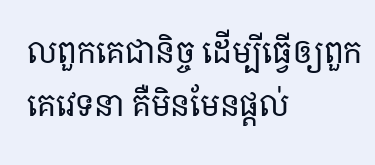លពួកគេជានិច្ច ដើម្បីធ្វើឲ្យពួកគេវេទនា គឺមិនមែនផ្ដល់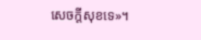សេចក្ដីសុខទេ»។